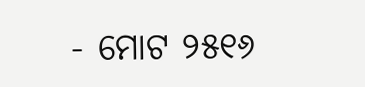- ମୋଟ ୨୫୧୬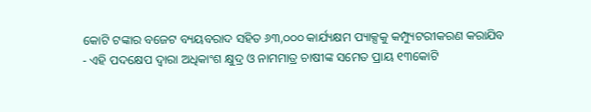କୋଟି ଟଙ୍କାର ବଜେଟ ବ୍ୟୟବରାଦ ସହିତ ୬୩,୦୦୦ କାର୍ଯ୍ୟକ୍ଷମ ପ୍ୟାକ୍ସକୁ କମ୍ପ୍ୟୁଟରୀକରଣ କରାଯିବ
- ଏହି ପଦକ୍ଷେପ ଦ୍ୱାରା ଅଧିକାଂଶ କ୍ଷୁଦ୍ର ଓ ନାମମାତ୍ର ଚାଷୀଙ୍କ ସମେତ ପ୍ରାୟ ୧୩କୋଟି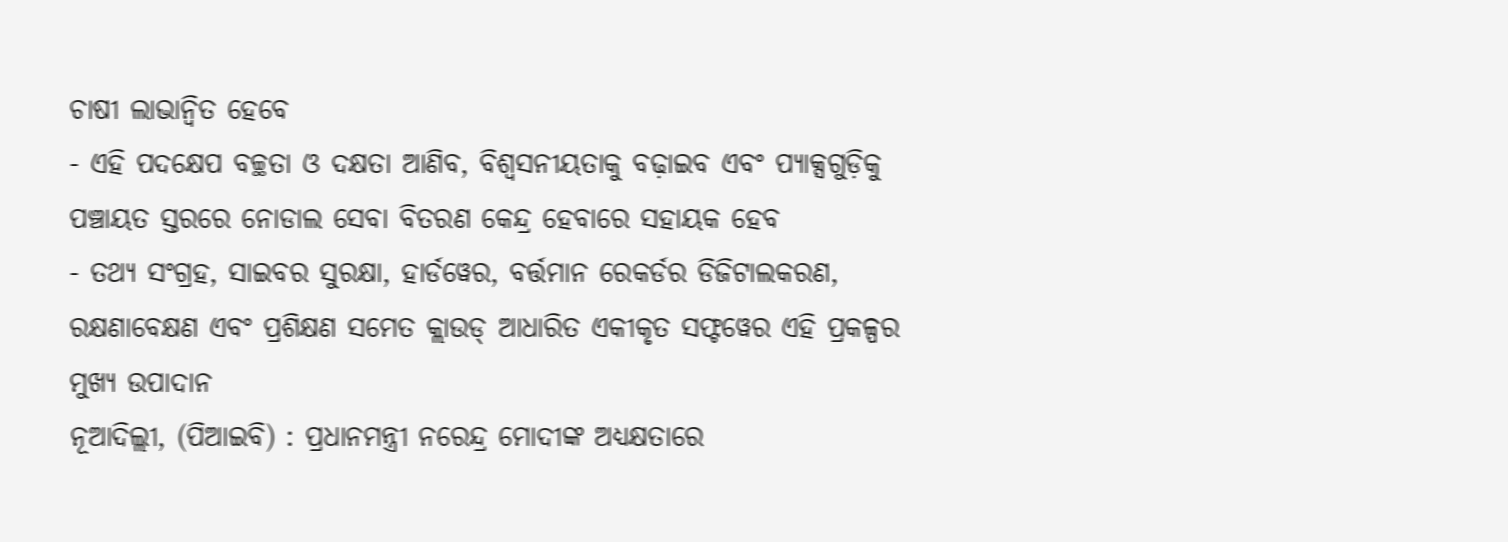ଚାଷୀ ଲାଭାନ୍ୱିତ ହେବେ
- ଏହି ପଦକ୍ଷେପ ବଚ୍ଛତା ଓ ଦକ୍ଷତା ଆଣିବ, ବିଶ୍ୱସନୀୟତାକୁ ବଢ଼ାଇବ ଏବଂ ପ୍ୟାକ୍ସଗୁଡ଼ିକୁ ପଞ୍ଚାୟତ ସ୍ତରରେ ନୋଡାଲ ସେବା ବିତରଣ କେନ୍ଦ୍ର ହେବାରେ ସହାୟକ ହେବ
- ତଥ୍ୟ ସଂଗ୍ରହ, ସାଇବର ସୁରକ୍ଷା, ହାର୍ଡୱେର, ବର୍ତ୍ତମାନ ରେକର୍ଡର ଡିଜିଟାଲକରଣ, ରକ୍ଷଣାବେକ୍ଷଣ ଏବଂ ପ୍ରଶିକ୍ଷଣ ସମେତ କ୍ଲାଉଡ୍ ଆଧାରିତ ଏକୀକୃତ ସଫ୍ଟୱେର ଏହି ପ୍ରକଳ୍ପର ମୁଖ୍ୟ ଉପାଦାନ
ନୂଆଦିଲ୍ଲୀ, (ପିଆଇବି) : ପ୍ରଧାନମନ୍ତ୍ରୀ ନରେନ୍ଦ୍ର ମୋଦୀଙ୍କ ଅଧ୍ୟକ୍ଷତାରେ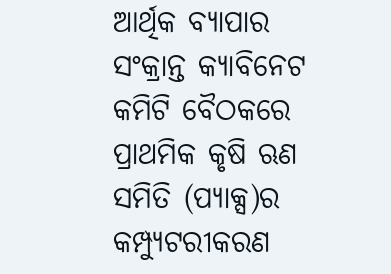ଆର୍ଥିକ ବ୍ୟାପାର ସଂକ୍ରାନ୍ତ କ୍ୟାବିନେଟ କମିଟି ବୈଠକରେ ପ୍ରାଥମିକ କୃଷି ଋଣ ସମିତି (ପ୍ୟାକ୍ସ)ର କମ୍ପ୍ୟୁଟରୀକରଣ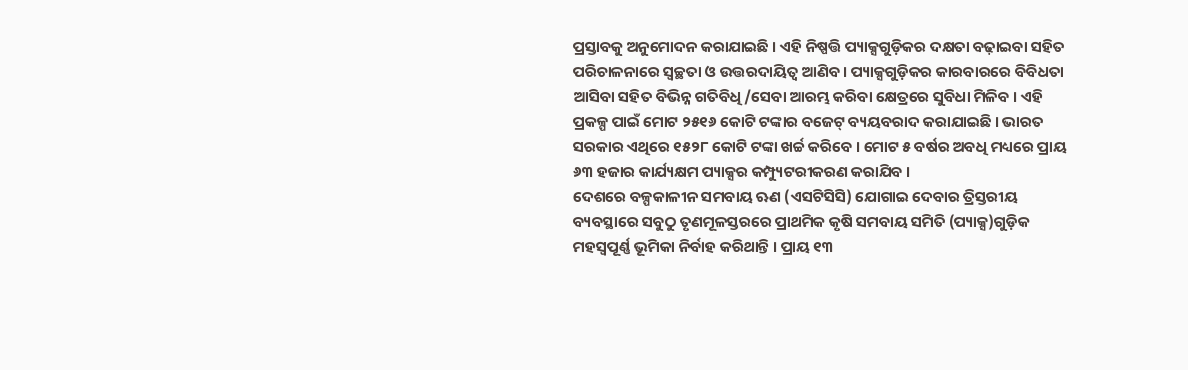ପ୍ରସ୍ତାବକୁ ଅନୁମୋଦନ କରାଯାଇଛି । ଏହି ନିଷ୍ପତ୍ତି ପ୍ୟାକ୍ସଗୁଡ଼ିକର ଦକ୍ଷତା ବଢ଼ାଇବା ସହିତ ପରିଚାଳନାରେ ସ୍ୱଚ୍ଛତା ଓ ଉତ୍ତରଦାୟିତ୍ୱ ଆଣିବ । ପ୍ୟାକ୍ସଗୁଡ଼ିକର କାରବାରରେ ବିବିଧତା ଆସିବା ସହିତ ବିଭିନ୍ନ ଗତିବିଧି/ସେବା ଆରମ୍ଭ କରିବା କ୍ଷେତ୍ରରେ ସୁବିଧା ମିଳିବ । ଏହି ପ୍ରକଳ୍ପ ପାଇଁ ମୋଟ ୨୫୧୬ କୋଟି ଟଙ୍କାର ବଜେଟ୍ ବ୍ୟୟବରାଦ କରାଯାଇଛି । ଭାରତ ସରକାର ଏଥିରେ ୧୫୨୮ କୋଟି ଟଙ୍କା ଖର୍ଚ୍ଚ କରିବେ । ମୋଟ ୫ ବର୍ଷର ଅବଧି ମଧ୍ୟରେ ପ୍ରାୟ ୬୩ ହଜାର କାର୍ଯ୍ୟକ୍ଷମ ପ୍ୟାକ୍ସର କମ୍ପ୍ୟୁଟରୀକରଣ କରାଯିବ ।
ଦେଶରେ ବଳ୍ପକାଳୀନ ସମବାୟ ଋଣ (ଏସଟିସିସି) ଯୋଗାଇ ଦେବାର ତ୍ରିସ୍ତରୀୟ ବ୍ୟବସ୍ଥାରେ ସବୁଠୁ ତୃଣମୂଳସ୍ତରରେ ପ୍ରାଥମିକ କୃଷି ସମବାୟ ସମିତି (ପ୍ୟାକ୍ସ)ଗୁଡ଼ିକ ମହସ୍ୱପୂର୍ଣ୍ଣ ଭୂମିକା ନିର୍ବାହ କରିଥାନ୍ତି । ପ୍ରାୟ ୧୩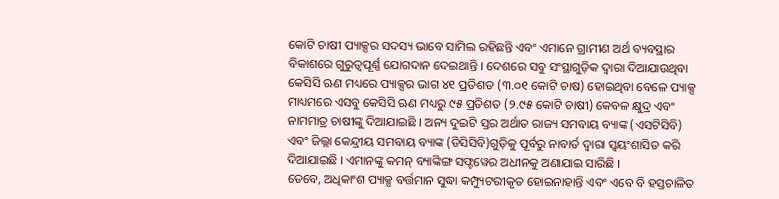କୋଟି ଚାଷୀ ପ୍ୟାକ୍ସର ସଦସ୍ୟ ଭାବେ ସାମିଲ ରହିଛନ୍ତି ଏବଂ ଏମାନେ ଗ୍ରାମୀଣ ଅର୍ଥ ବ୍ୟବସ୍ଥାର ବିକାଶରେ ଗୁରୁତ୍ୱପୂର୍ଣ୍ଣ ଯୋଗଦାନ ଦେଇଥାନ୍ତି । ଦେଶରେ ସବୁ ସଂସ୍ଥାଗୁଡ଼ିକ ଦ୍ୱାରା ଦିଆଯାଉଥିବା କେସିସି ଋଣ ମଧ୍ୟରେ ପ୍ୟାକ୍ସର ଭାଗ ୪୧ ପ୍ରତିଶତ (୩.୦୧ କୋଟି ଚାଷ) ହୋଇଥିବା ବେଳେ ପ୍ୟାକ୍ସ ମାଧ୍ୟମରେ ଏସବୁ କେସିସି ଋଣ ମଧ୍ୟରୁ ୯୫ ପ୍ରତିଶତ (୨.୯୫ କୋଟି ଚାଷୀ) କେବଳ କ୍ଷୁଦ୍ର ଏବଂ ନାମମାତ୍ର ଚାଷୀଙ୍କୁ ଦିଆଯାଇଛି । ଅନ୍ୟ ଦୁଇଟି ସ୍ତର ଅର୍ଥାତ ରାଜ୍ୟ ସମବାୟ ବ୍ୟାଙ୍କ (ଏସଟିସିବି) ଏବଂ ଜିଲ୍ଲା କେନ୍ଦ୍ରୀୟ ସମବାୟ ବ୍ୟାଙ୍କ (ଡିସିସିବି)ଗୁଡ଼ିକୁ ପୂର୍ବରୁ ନାବାର୍ଡ ଦ୍ୱାରା ସ୍ୱୟଂଶାସିତ କରି ଦିଆଯାଇଛି । ଏମାନଙ୍କୁ କମନ୍ ବ୍ୟାଙ୍କିଙ୍ଗ ସଫ୍ଟୱେର ଅଧୀନକୁ ଅଣାଯାଇ ସାରିଛି ।
ତେବେ, ଅଧିକାଂଶ ପ୍ୟାକ୍ସ ବର୍ତ୍ତମାନ ସୁଦ୍ଧା କମ୍ପ୍ୟୁଟରୀକୃତ ହୋଇନାହାନ୍ତି ଏବଂ ଏବେ ବି ହସ୍ତଚାଳିତ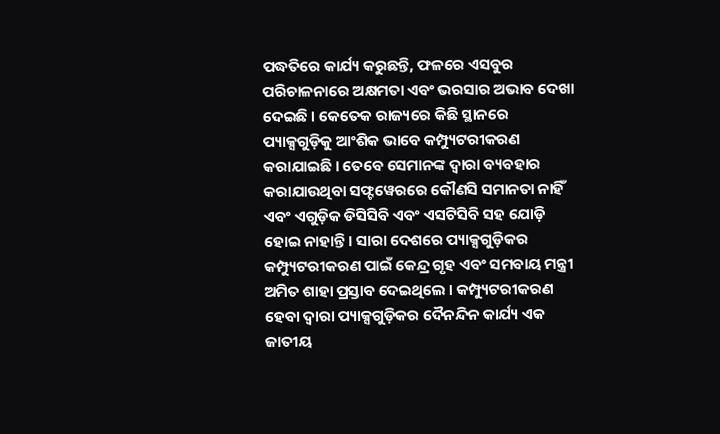ପଦ୍ଧତିରେ କାର୍ଯ୍ୟ କରୁଛନ୍ତି, ଫଳରେ ଏସବୁର ପରିଚାଳନାରେ ଅକ୍ଷମତା ଏବଂ ଭରସାର ଅଭାବ ଦେଖା ଦେଇଛି । କେତେକ ରାଜ୍ୟରେ କିଛି ସ୍ଥାନରେ ପ୍ୟାକ୍ସଗୁଡ଼ିକୁ ଆଂଶିକ ଭାବେ କମ୍ପ୍ୟୁଟରୀକରଣ କରାଯାଇଛି । ତେବେ ସେମାନଙ୍କ ଦ୍ୱାରା ବ୍ୟବହାର କରାଯାଉଥିବା ସଫ୍ଟୱେରରେ କୌଣସି ସମାନତା ନାହିଁ ଏବଂ ଏଗୁଡ଼ିକ ଡିସିସିବି ଏବଂ ଏସଟିସିବି ସହ ଯୋଡ଼ି ହୋଇ ନାହାନ୍ତି । ସାରା ଦେଶରେ ପ୍ୟାକ୍ସଗୁଡ଼ିକର କମ୍ପ୍ୟୁଟରୀକରଣ ପାଇଁ କେନ୍ଦ୍ର ଗୃହ ଏବଂ ସମବାୟ ମନ୍ତ୍ରୀ ଅମିତ ଶାହା ପ୍ରସ୍ତାବ ଦେଇଥିଲେ । କମ୍ପ୍ୟୁଟରୀକରଣ ହେବା ଦ୍ୱାରା ପ୍ୟାକ୍ସଗୁଡ଼ିକର ଦୈନନ୍ଦିନ କାର୍ଯ୍ୟ ଏକ ଜାତୀୟ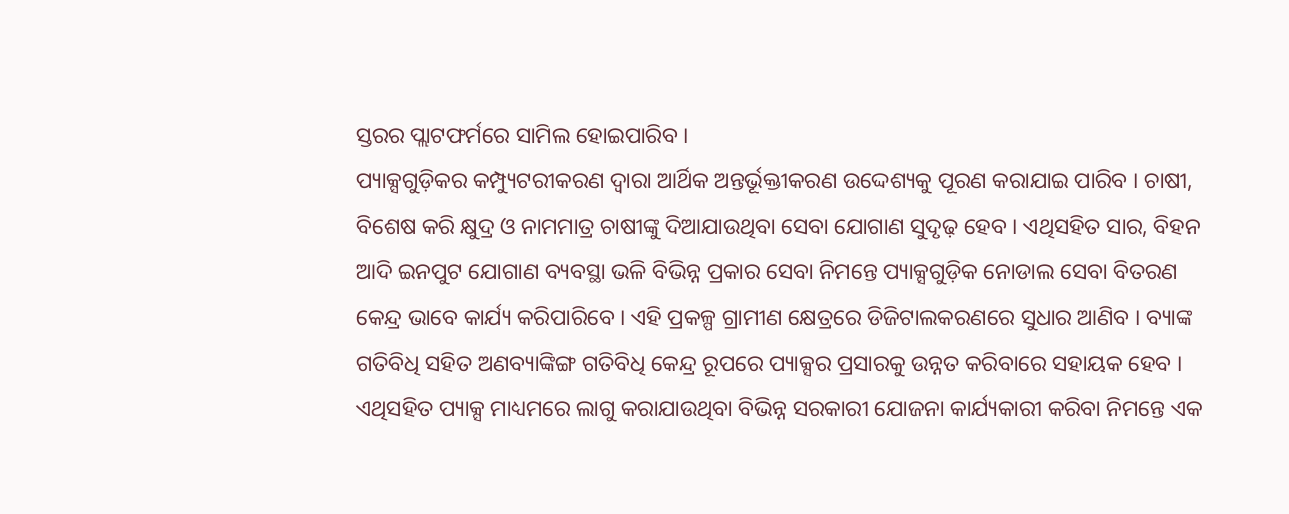ସ୍ତରର ପ୍ଲାଟଫର୍ମରେ ସାମିଲ ହୋଇପାରିବ ।
ପ୍ୟାକ୍ସଗୁଡ଼ିକର କମ୍ପ୍ୟୁଟରୀକରଣ ଦ୍ୱାରା ଆର୍ଥିକ ଅନ୍ତର୍ଭୂକ୍ତୀକରଣ ଉଦ୍ଦେଶ୍ୟକୁ ପୂରଣ କରାଯାଇ ପାରିବ । ଚାଷୀ, ବିଶେଷ କରି କ୍ଷୁଦ୍ର ଓ ନାମମାତ୍ର ଚାଷୀଙ୍କୁ ଦିଆଯାଉଥିବା ସେବା ଯୋଗାଣ ସୁଦୃଢ଼ ହେବ । ଏଥିସହିତ ସାର, ବିହନ ଆଦି ଇନପୁଟ ଯୋଗାଣ ବ୍ୟବସ୍ଥା ଭଳି ବିଭିନ୍ନ ପ୍ରକାର ସେବା ନିମନ୍ତେ ପ୍ୟାକ୍ସଗୁଡ଼ିକ ନୋଡାଲ ସେବା ବିତରଣ କେନ୍ଦ୍ର ଭାବେ କାର୍ଯ୍ୟ କରିପାରିବେ । ଏହି ପ୍ରକଳ୍ପ ଗ୍ରାମୀଣ କ୍ଷେତ୍ରରେ ଡିଜିଟାଲକରଣରେ ସୁଧାର ଆଣିବ । ବ୍ୟାଙ୍କ ଗତିବିଧି ସହିତ ଅଣବ୍ୟାଙ୍କିଙ୍ଗ ଗତିବିଧି କେନ୍ଦ୍ର ରୂପରେ ପ୍ୟାକ୍ସର ପ୍ରସାରକୁ ଉନ୍ନତ କରିବାରେ ସହାୟକ ହେବ । ଏଥିସହିତ ପ୍ୟାକ୍ସ ମାଧ୍ୟମରେ ଲାଗୁ କରାଯାଉଥିବା ବିଭିନ୍ନ ସରକାରୀ ଯୋଜନା କାର୍ଯ୍ୟକାରୀ କରିବା ନିମନ୍ତେ ଏକ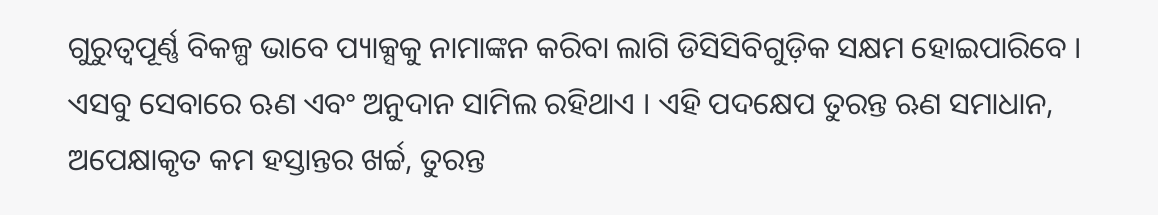ଗୁରୁତ୍ୱପୂର୍ଣ୍ଣ ବିକଳ୍ପ ଭାବେ ପ୍ୟାକ୍ସକୁ ନାମାଙ୍କନ କରିବା ଲାଗି ଡିସିସିବିଗୁଡ଼ିକ ସକ୍ଷମ ହୋଇପାରିବେ । ଏସବୁ ସେବାରେ ଋଣ ଏବଂ ଅନୁଦାନ ସାମିଲ ରହିଥାଏ । ଏହି ପଦକ୍ଷେପ ତୁରନ୍ତ ଋଣ ସମାଧାନ, ଅପେକ୍ଷାକୃତ କମ ହସ୍ତାନ୍ତର ଖର୍ଚ୍ଚ, ତୁରନ୍ତ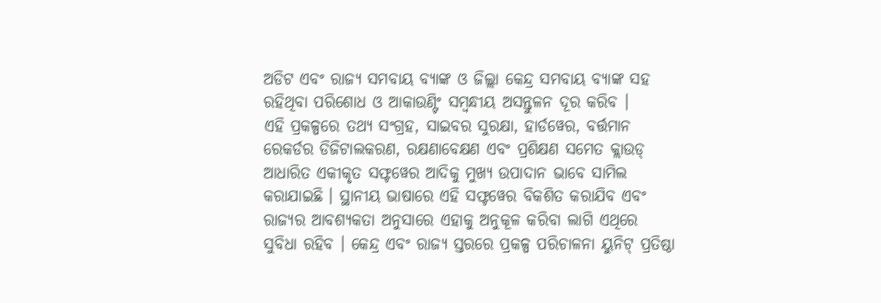ଅଡିଟ ଏବଂ ରାଜ୍ୟ ସମବାୟ ବ୍ୟାଙ୍କ ଓ ଜିଲ୍ଲା କେନ୍ଦ୍ର ସମବାୟ ବ୍ୟାଙ୍କ ସହ ରହିଥିବା ପରିଶୋଧ ଓ ଆକାଉଣ୍ଟିଂ ସମ୍ବନ୍ଧୀୟ ଅସନ୍ତୁଳନ ଦୂର କରିବ ।
ଏହି ପ୍ରକଳ୍ପରେ ତଥ୍ୟ ସଂଗ୍ରହ, ସାଇବର ସୁରକ୍ଷା, ହାର୍ଡୱେର, ବର୍ତ୍ତମାନ ରେକର୍ଡର ଡିଜିଟାଲକରଣ, ରକ୍ଷଣାବେକ୍ଷଣ ଏବଂ ପ୍ରଶିକ୍ଷଣ ସମେତ କ୍ଲାଉଡ୍ ଆଧାରିତ ଏକୀକୃତ ସଫ୍ଟୱେର ଆଦିକୁ ମୁଖ୍ୟ ଉପାଦାନ ଭାବେ ସାମିଲ କରାଯାଇଛି । ସ୍ଥାନୀୟ ଭାଷାରେ ଏହି ସଫ୍ଟୱେର ବିକଶିତ କରାଯିବ ଏବଂ ରାଜ୍ୟର ଆବଶ୍ୟକତା ଅନୁସାରେ ଏହାକୁ ଅନୁକୂଳ କରିବା ଲାଗି ଏଥିରେ ସୁବିଧା ରହିବ । କେନ୍ଦ୍ର ଏବଂ ରାଜ୍ୟ ସ୍ତରରେ ପ୍ରକଳ୍ପ ପରିଚାଳନା ୟୁନିଟ୍ ପ୍ରତିଷ୍ଠା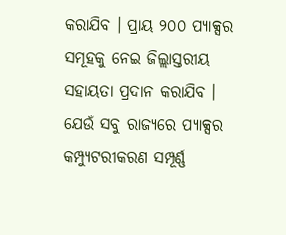କରାଯିବ । ପ୍ରାୟ ୨୦୦ ପ୍ୟାକ୍ସର ସମୂହକୁ ନେଇ ଜିଲ୍ଲାସ୍ତରୀୟ ସହାୟତା ପ୍ରଦାନ କରାଯିବ । ଯେଉଁ ସବୁ ରାଜ୍ୟରେ ପ୍ୟାକ୍ସର କମ୍ପ୍ୟୁଟରୀକରଣ ସମ୍ପୂର୍ଣ୍ଣ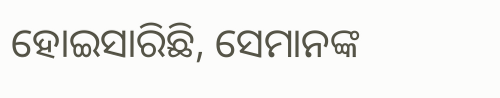ହୋଇସାରିଛି, ସେମାନଙ୍କ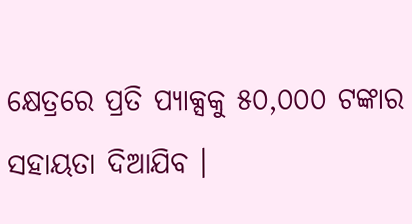କ୍ଷେତ୍ରରେ ପ୍ରତି ପ୍ୟାକ୍ସକୁ ୫୦,୦୦୦ ଟଙ୍କାର ସହାୟତା ଦିଆଯିବ ।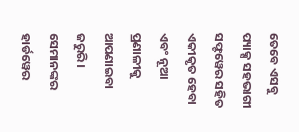ତେବେ ଏସବୁ ପ୍ୟାକ୍ସ ସହଭାଗୀ ସଫ୍ଟୱେର ସହିତ ଏକୀକୃତ ହେବା ଏବଂ ନୂଆ ପ୍ରଣାଳୀକୁ ଆପଣାଇବା ଜରୁରି । ସେମାନଙ୍କର ହାର୍ଡୱେର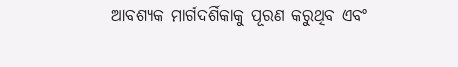ଆବଶ୍ୟକ ମାର୍ଗଦର୍ଶିକାକୁ ପୂରଣ କରୁଥିବ ଏବଂ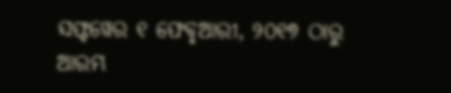ସଫ୍ଟୱେର ୧ ଫେବୃଆରୀ, ୨୦୧୭ ଠାରୁ ଆରମ୍ଭ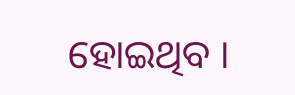ହୋଇଥିବ ।